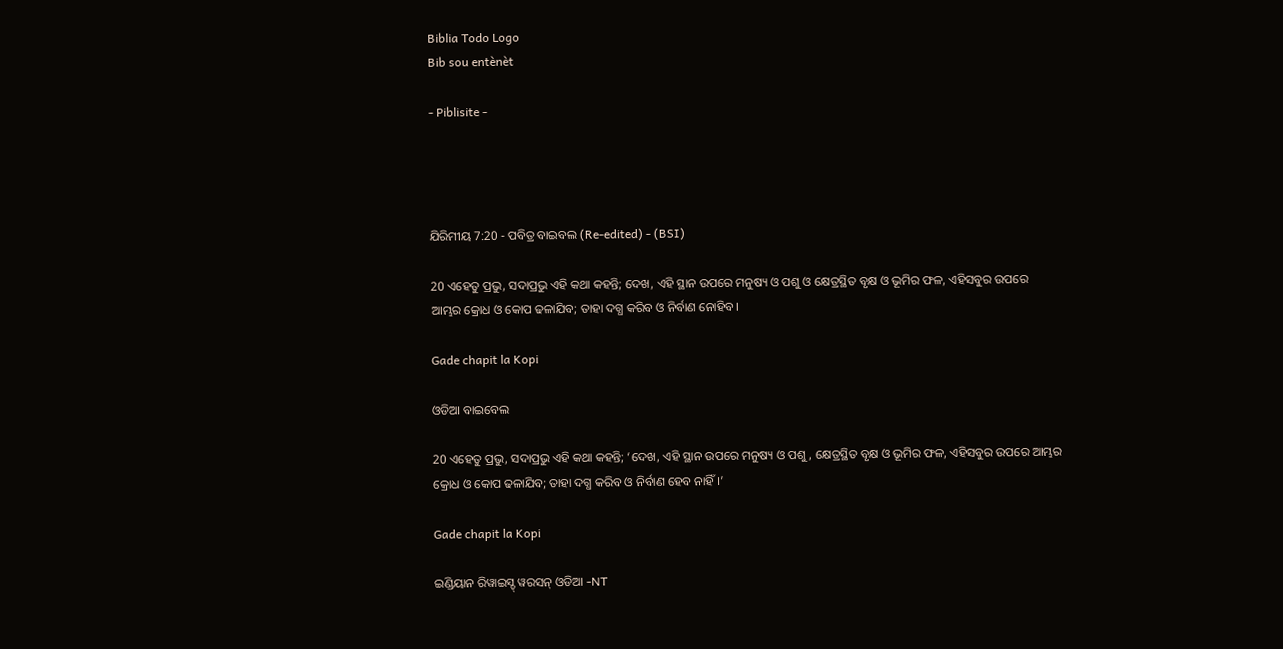Biblia Todo Logo
Bib sou entènèt

- Piblisite -




ଯିରିମୀୟ 7:20 - ପବିତ୍ର ବାଇବଲ (Re-edited) - (BSI)

20 ଏହେତୁ ପ୍ରଭୁ, ସଦାପ୍ରଭୁ ଏହି କଥା କହନ୍ତି; ଦେଖ, ଏହି ସ୍ଥାନ ଉପରେ ମନୁଷ୍ୟ ଓ ପଶୁ ଓ କ୍ଷେତ୍ରସ୍ଥିତ ବୃକ୍ଷ ଓ ଭୂମିର ଫଳ, ଏହିସବୁର ଉପରେ ଆମ୍ଭର କ୍ରୋଧ ଓ କୋପ ଢଳାଯିବ; ତାହା ଦଗ୍ଧ କରିବ ଓ ନିର୍ବାଣ ନୋହିବ।

Gade chapit la Kopi

ଓଡିଆ ବାଇବେଲ

20 ଏହେତୁ ପ୍ରଭୁ, ସଦାପ୍ରଭୁ ଏହି କଥା କହନ୍ତି; ‘ଦେଖ, ଏହି ସ୍ଥାନ ଉପରେ ମନୁଷ୍ୟ ଓ ପଶୁ, କ୍ଷେତ୍ରସ୍ଥିତ ବୃକ୍ଷ ଓ ଭୂମିର ଫଳ, ଏହିସବୁର ଉପରେ ଆମ୍ଭର କ୍ରୋଧ ଓ କୋପ ଢଳାଯିବ; ତାହା ଦଗ୍ଧ କରିବ ଓ ନିର୍ବାଣ ହେବ ନାହିଁ।’

Gade chapit la Kopi

ଇଣ୍ଡିୟାନ ରିୱାଇସ୍ଡ୍ ୱରସନ୍ ଓଡିଆ -NT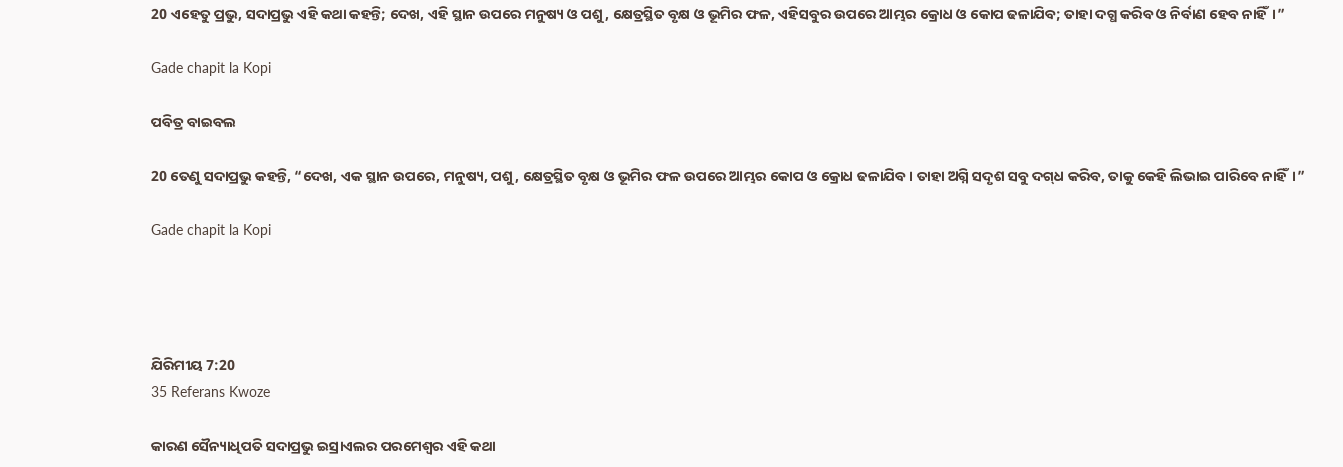20 ଏହେତୁ ପ୍ରଭୁ, ସଦାପ୍ରଭୁ ଏହି କଥା କହନ୍ତି; ଦେଖ, ଏହି ସ୍ଥାନ ଉପରେ ମନୁଷ୍ୟ ଓ ପଶୁ, କ୍ଷେତ୍ରସ୍ଥିତ ବୃକ୍ଷ ଓ ଭୂମିର ଫଳ, ଏହିସବୁର ଉପରେ ଆମ୍ଭର କ୍ରୋଧ ଓ କୋପ ଢଳାଯିବ; ତାହା ଦଗ୍ଧ କରିବ ଓ ନିର୍ବାଣ ହେବ ନାହିଁ।”

Gade chapit la Kopi

ପବିତ୍ର ବାଇବଲ

20 ତେଣୁ ସଦାପ୍ରଭୁ କହନ୍ତି, “ଦେଖ, ଏକ ସ୍ଥାନ ଉପରେ, ମନୁଷ୍ୟ, ପଶୁ, କ୍ଷେତ୍ରସ୍ଥିତ ବୃକ୍ଷ ଓ ଭୂମିର ଫଳ ଉପରେ ଆମ୍ଭର କୋପ ଓ କ୍ରୋଧ ଢଳାଯିବ। ତାହା ଅଗ୍ନି ସଦୃଶ ସବୁ ଦ‌ଗ୍‌ଧ କରିବ, ତାକୁ କେହି ଲିଭାଇ ପାରିବେ ନାହିଁ।”

Gade chapit la Kopi




ଯିରିମୀୟ 7:20
35 Referans Kwoze

କାରଣ ସୈନ୍ୟାଧିପତି ସଦାପ୍ରଭୁ ଇସ୍ରାଏଲର ପରମେଶ୍ଵର ଏହି କଥା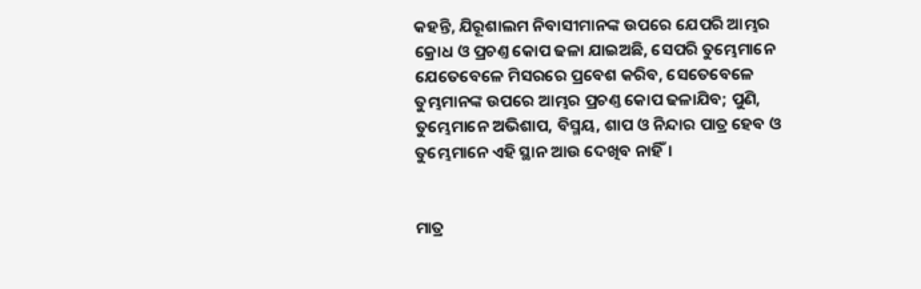କହନ୍ତି, ଯିରୂଶାଲମ ନିବାସୀମାନଙ୍କ ଉପରେ ଯେପରି ଆମ୍ଭର କ୍ରୋଧ ଓ ପ୍ରଚଣ୍ତ କୋପ ଢଳା ଯାଇଅଛି, ସେପରି ତୁମ୍ଭେମାନେ ଯେତେବେଳେ ମିସରରେ ପ୍ରବେଶ କରିବ, ସେତେବେଳେ ତୁମ୍ଭମାନଙ୍କ ଉପରେ ଆମ୍ଭର ପ୍ରଚଣ୍ତ କୋପ ଢଳାଯିବ; ପୁଣି, ତୁମ୍ଭେମାନେ ଅଭିଶାପ, ବିସ୍ମୟ, ଶାପ ଓ ନିନ୍ଦାର ପାତ୍ର ହେବ ଓ ତୁମ୍ଭେମାନେ ଏହି ସ୍ଥାନ ଆଉ ଦେଖିବ ନାହିଁ।


ମାତ୍ର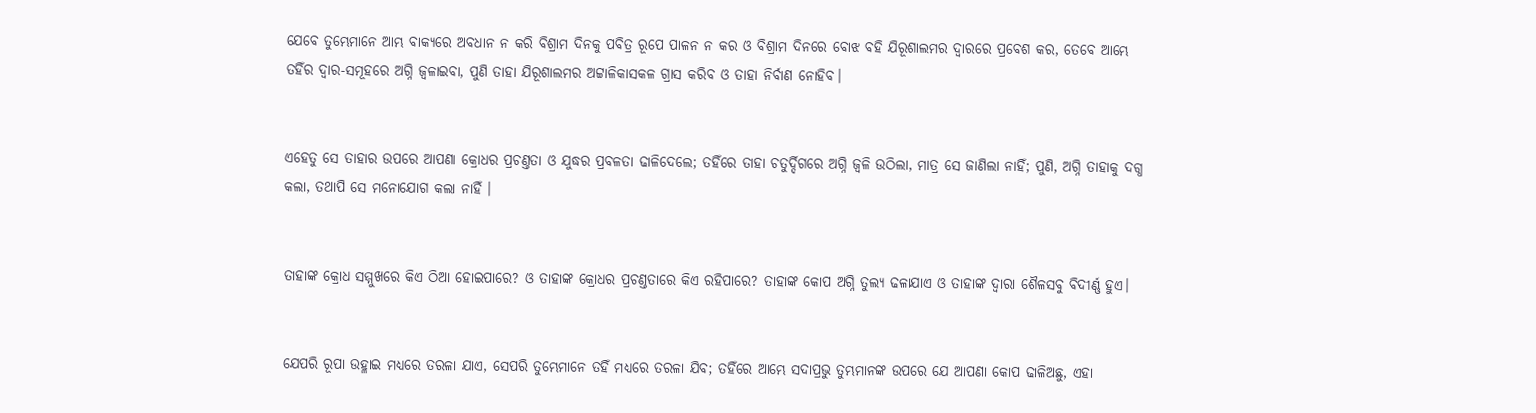ଯେବେ ତୁମ୍ଭେମାନେ ଆମ୍ଭ ବାକ୍ୟରେ ଅବଧାନ ନ କରି ବିଶ୍ରାମ ଦିନକୁ ପବିତ୍ର ରୂପେ ପାଳନ ନ କର ଓ ବିଶ୍ରାମ ଦିନରେ ବୋଝ ବହି ଯିରୂଶାଲମର ଦ୍ଵାରରେ ପ୍ରବେଶ କର, ତେବେ ଆମ୍ଭେ ତହିଁର ଦ୍ଵାର-ସମୂହରେ ଅଗ୍ନି ଜ୍ଵଳାଇବା, ପୁଣି ତାହା ଯିରୂଶାଲମର ଅଟ୍ଟାଳିକାସକଳ ଗ୍ରାସ କରିବ ଓ ତାହା ନିର୍ବାଣ ନୋହିବ।


ଏହେତୁ ସେ ତାହାର ଉପରେ ଆପଣା କ୍ରୋଧର ପ୍ରଚଣ୍ତତା ଓ ଯୁଦ୍ଧର ପ୍ରବଳତା ଢାଳିଦେଲେ; ତହିଁରେ ତାହା ଚତୁର୍ଦ୍ଦିଗରେ ଅଗ୍ନି ଜ୍ଵଳି ଉଠିଲା, ମାତ୍ର ସେ ଜାଣିଲା ନାହିଁ; ପୁଣି, ଅଗ୍ନି ତାହାକୁ ଦଗ୍ଧ କଲା, ତଥାପି ସେ ମନୋଯୋଗ କଲା ନାହିଁ ।


ତାହାଙ୍କ କ୍ରୋଧ ସମ୍ମୁଖରେ କିଏ ଠିଆ ହୋଇପାରେ? ଓ ତାହାଙ୍କ କ୍ରୋଧର ପ୍ରଚଣ୍ତତାରେ କିଏ ରହିପାରେ? ତାହାଙ୍କ କୋପ ଅଗ୍ନି ତୁଲ୍ୟ ଢଳାଯାଏ ଓ ତାହାଙ୍କ ଦ୍ଵାରା ଶୈଳସବୁ ବିଦୀର୍ଣ୍ଣ ହୁଏ।


ଯେପରି ରୂପା ଉହ୍ଳାଇ ମଧ୍ୟରେ ତରଳା ଯାଏ, ସେପରି ତୁମ୍ଭେମାନେ ତହିଁ ମଧ୍ୟରେ ତରଳା ଯିବ; ତହିଁରେ ଆମ୍ଭେ ସଦାପ୍ରଭୁ ତୁମ୍ଭମାନଙ୍କ ଉପରେ ଯେ ଆପଣା କୋପ ଢାଳିଅଛୁ, ଏହା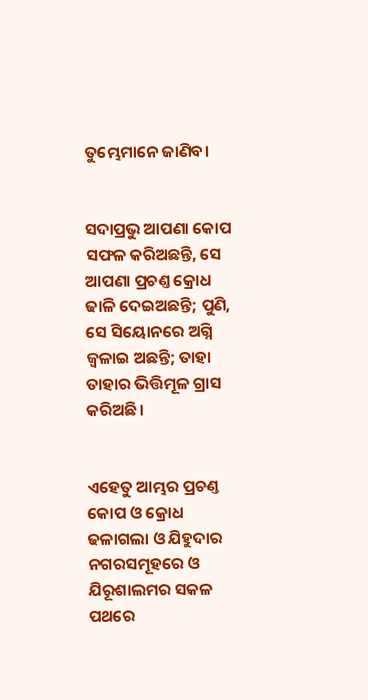ତୁମ୍ଭେମାନେ ଜାଣିବ।


ସଦାପ୍ରଭୁ ଆପଣା କୋପ ସଫଳ କରିଅଛନ୍ତି, ସେ ଆପଣା ପ୍ରଚଣ୍ତ କ୍ରୋଧ ଢାଳି ଦେଇଅଛନ୍ତି; ପୁଣି, ସେ ସିୟୋନରେ ଅଗ୍ନି ଜ୍ଵଳାଇ ଅଛନ୍ତି; ତାହା ତାହାର ଭିତ୍ତିମୂଳ ଗ୍ରାସ କରିଅଛି।


ଏହେତୁ ଆମ୍ଭର ପ୍ରଚଣ୍ତ କୋପ ଓ କ୍ରୋଧ ଢଳାଗଲା ଓ ଯିହୁଦାର ନଗରସମୂହରେ ଓ ଯିରୂଶାଲମର ସକଳ ପଥରେ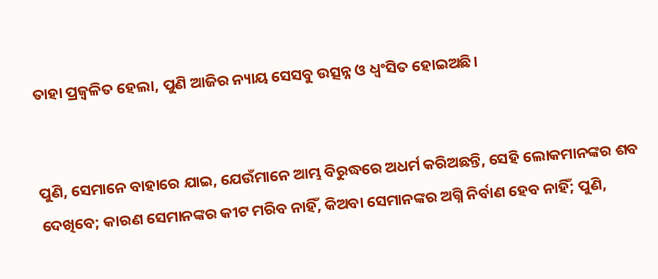ତାହା ପ୍ରଜ୍ଵଳିତ ହେଲା, ପୁଣି ଆଜିର ନ୍ୟାୟ ସେସବୁ ଉତ୍ସନ୍ନ ଓ ଧ୍ଵଂସିତ ହୋଇଅଛି।


ପୁଣି, ସେମାନେ ବାହାରେ ଯାଇ, ଯେଉଁମାନେ ଆମ୍ଭ ବିରୁଦ୍ଧରେ ଅଧର୍ମ କରିଅଛନ୍ତି, ସେହି ଲୋକମାନଙ୍କର ଶବ ଦେଖିବେ; କାରଣ ସେମାନଙ୍କର କୀଟ ମରିବ ନାହିଁ, କିଅବା ସେମାନଙ୍କର ଅଗ୍ନି ନିର୍ବାଣ ହେବ ନାହିଁ; ପୁଣି,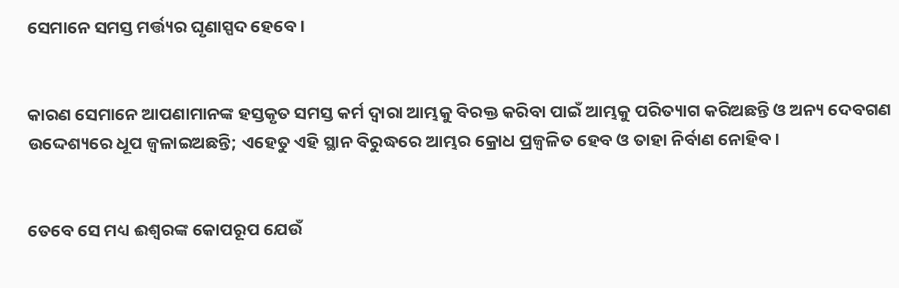ସେମାନେ ସମସ୍ତ ମର୍ତ୍ତ୍ୟର ଘୃଣାସ୍ପଦ ହେବେ।


କାରଣ ସେମାନେ ଆପଣାମାନଙ୍କ ହସ୍ତକୃତ ସମସ୍ତ କର୍ମ ଦ୍ଵାରା ଆମ୍ଭକୁ ବିରକ୍ତ କରିବା ପାଇଁ ଆମ୍ଭକୁ ପରିତ୍ୟାଗ କରିଅଛନ୍ତି ଓ ଅନ୍ୟ ଦେବଗଣ ଉଦ୍ଦେଶ୍ୟରେ ଧୂପ ଜ୍ଵଳାଇଅଛନ୍ତି; ଏହେତୁ ଏହି ସ୍ଥାନ ବିରୁଦ୍ଧରେ ଆମ୍ଭର କ୍ରୋଧ ପ୍ରଜ୍ଵଳିତ ହେବ ଓ ତାହା ନିର୍ବାଣ ନୋହିବ।


ତେବେ ସେ ମଧ୍ୟ ଈଶ୍ଵରଙ୍କ କୋପରୂପ ଯେଉଁ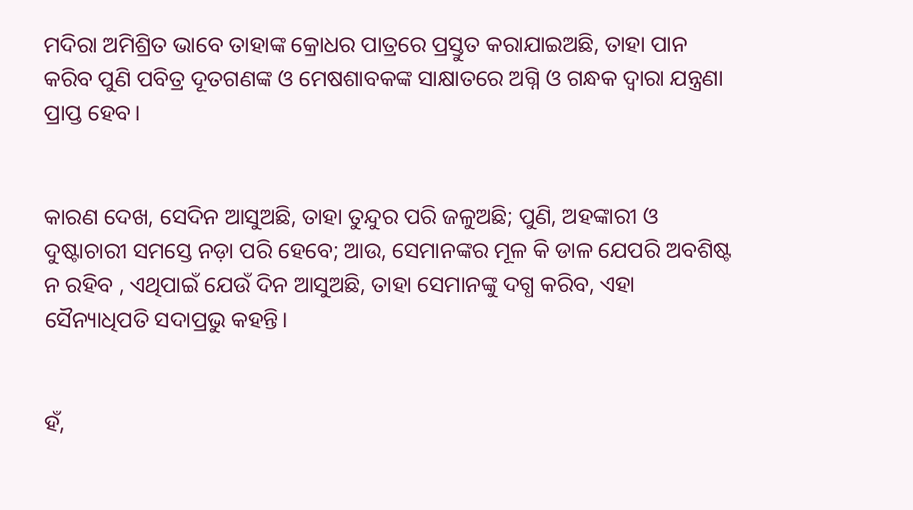ମଦିରା ଅମିଶ୍ରିତ ଭାବେ ତାହାଙ୍କ କ୍ରୋଧର ପାତ୍ରରେ ପ୍ରସ୍ତୁତ କରାଯାଇଅଛି, ତାହା ପାନ କରିବ ପୁଣି ପବିତ୍ର ଦୂତଗଣଙ୍କ ଓ ମେଷଶାବକଙ୍କ ସାକ୍ଷାତରେ ଅଗ୍ନି ଓ ଗନ୍ଧକ ଦ୍ଵାରା ଯନ୍ତ୍ରଣା ପ୍ରାପ୍ତ ହେବ।


କାରଣ ଦେଖ, ସେଦିନ ଆସୁଅଛି, ତାହା ତୁନ୍ଦୁର ପରି ଜଳୁଅଛି; ପୁଣି, ଅହଙ୍କାରୀ ଓ ଦୁଷ୍ଟାଚାରୀ ସମସ୍ତେ ନଡ଼ା ପରି ହେବେ; ଆଉ, ସେମାନଙ୍କର ମୂଳ କି ଡାଳ ଯେପରି ଅବଶିଷ୍ଟ ନ ରହିବ , ଏଥିପାଇଁ ଯେଉଁ ଦିନ ଆସୁଅଛି, ତାହା ସେମାନଙ୍କୁ ଦଗ୍ଧ କରିବ, ଏହା ସୈନ୍ୟାଧିପତି ସଦାପ୍ରଭୁ କହନ୍ତି।


ହଁ,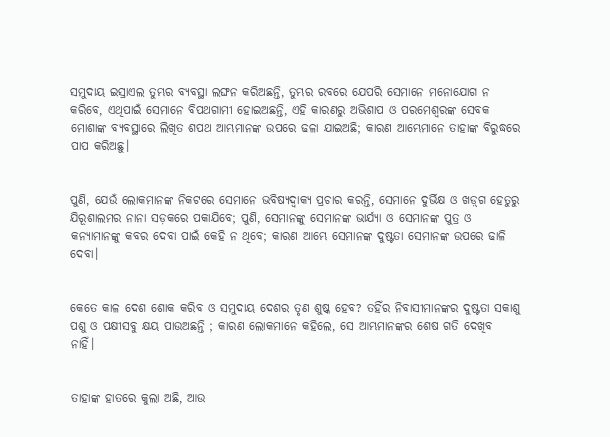ସମୁଦାୟ ଇସ୍ରାଏଲ ତୁମ୍ଭର ବ୍ୟବସ୍ଥା ଲଙ୍ଘନ କରିଅଛନ୍ତି, ତୁମ୍ଭର ରବରେ ଯେପରି ସେମାନେ ମନୋଯୋଗ ନ କରିବେ, ଏଥିପାଇଁ ସେମାନେ ବିପଥଗାମୀ ହୋଇଅଛନ୍ତି, ଏହି କାରଣରୁ ଅଭିଶାପ ଓ ପରମେଶ୍ଵରଙ୍କ ସେବକ ମୋଶାଙ୍କ ବ୍ୟବସ୍ଥାରେ ଲିଖିତ ଶପଥ ଆମ୍ଭମାନଙ୍କ ଉପରେ ଢଳା ଯାଇଅଛି; କାରଣ ଆମ୍ଭେମାନେ ତାହାଙ୍କ ବିରୁଦ୍ଧରେ ପାପ କରିଅଛୁ।


ପୁଣି, ଯେଉଁ ଲୋକମାନଙ୍କ ନିକଟରେ ସେମାନେ ଭବିଷ୍ୟଦ୍ବାକ୍ୟ ପ୍ରଚାର କରନ୍ତି, ସେମାନେ ଦୁର୍ଭିକ୍ଷ ଓ ଖଡ଼୍‍ଗ ହେତୁରୁ ଯିରୂଶାଲମର ନାନା ସଡ଼କରେ ପକାଯିବେ; ପୁଣି, ସେମାନଙ୍କୁ ସେମାନଙ୍କ ଭାର୍ଯ୍ୟା ଓ ସେମାନଙ୍କ ପୁତ୍ର ଓ କନ୍ୟାମାନଙ୍କୁ କବର ଦେବା ପାଇଁ କେହି ନ ଥିବେ; କାରଣ ଆମ୍ଭେ ସେମାନଙ୍କ ଦୁଷ୍ଟତା ସେମାନଙ୍କ ଉପରେ ଢାଳି ଦେବା।


କେତେ କାଳ ଦେଶ ଶୋକ କରିବ ଓ ସମୁଦାୟ ଦେଶର ତୃଣ ଶୁଷ୍କ ହେବ? ତହିଁର ନିବାସୀମାନଙ୍କର ଦୁଷ୍ଟତା ସକାଶୁ ପଶୁ ଓ ପକ୍ଷୀସବୁ କ୍ଷୟ ପାଉଅଛନ୍ତି ; କାରଣ ଲୋକମାନେ କହିଲେ, ସେ ଆମ୍ଭମାନଙ୍କର ଶେଷ ଗତି ଦେଖିବ ନାହିଁ।


ତାହାଙ୍କ ହାତରେ କୁଲା ଅଛି, ଆଉ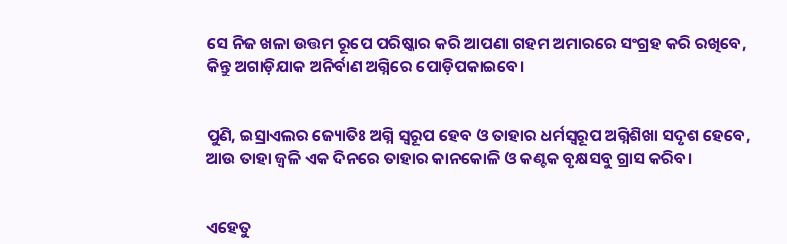ସେ ନିଜ ଖଳା ଉତ୍ତମ ରୂପେ ପରିଷ୍କାର କରି ଆପଣା ଗହମ ଅମାରରେ ସଂଗ୍ରହ କରି ରଖିବେ, କିନ୍ତୁ ଅଗାଡ଼ିଯାକ ଅନିର୍ବାଣ ଅଗ୍ନିରେ ପୋଡ଼ିପକାଇବେ।


ପୁଣି, ଇସ୍ରାଏଲର ଜ୍ୟୋତିଃ ଅଗ୍ନି ସ୍ଵରୂପ ହେବ ଓ ତାହାର ଧର୍ମସ୍ଵରୂପ ଅଗ୍ନିଶିଖା ସଦୃଶ ହେବେ, ଆଉ ତାହା ଜ୍ଵଳି ଏକ ଦିନରେ ତାହାର କାନକୋଳି ଓ କଣ୍ଟକ ବୃକ୍ଷସବୁ ଗ୍ରାସ କରିବ।


ଏହେତୁ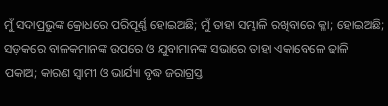ମୁଁ ସଦାପ୍ରଭୁଙ୍କ କ୍ରୋଧରେ ପରିପୂର୍ଣ୍ଣ ହୋଇଅଛି; ମୁଁ ତାହା ସମ୍ଭାଳି ରଖିବାରେ କ୍ଳା; ହୋଇଅଛି; ସଡ଼କରେ ବାଳକମାନଙ୍କ ଉପରେ ଓ ଯୁବାମାନଙ୍କ ସଭାରେ ତାହା ଏକାବେଳେ ଢାଳି ପକାଅ; କାରଣ ସ୍ଵାମୀ ଓ ଭାର୍ଯ୍ୟା ବୃଦ୍ଧ ଜରାଗ୍ରସ୍ତ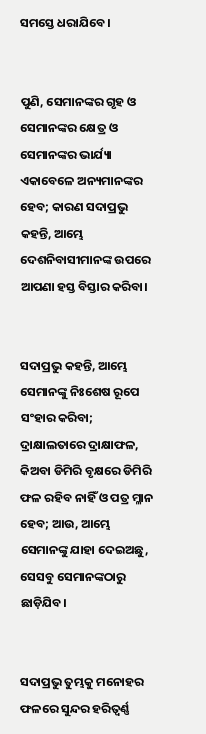ସମସ୍ତେ ଧରାଯିବେ।


ପୁଣି, ସେମାନଙ୍କର ଗୃହ ଓ ସେମାନଙ୍କର କ୍ଷେତ୍ର ଓ ସେମାନଙ୍କର ଭାର୍ଯ୍ୟା ଏକାବେଳେ ଅନ୍ୟମାନଙ୍କର ହେବ; କାରଣ ସଦାପ୍ରଭୁ କହନ୍ତି, ଆମ୍ଭେ ଦେଶନିବାସୀମାନଙ୍କ ଉପରେ ଆପଣା ହସ୍ତ ବିସ୍ତାର କରିବା।


ସଦାପ୍ରଭୁ କହନ୍ତି, ଆମ୍ଭେ ସେମାନଙ୍କୁ ନିଃଶେଷ ରୂପେ ସଂହାର କରିବା; ଦ୍ରାକ୍ଷାଲତାରେ ଦ୍ରାକ୍ଷାଫଳ, କିଅବା ଡିମିରି ବୃକ୍ଷରେ ଡିମିରି ଫଳ ରହିବ ନାହିଁ ଓ ପତ୍ର ମ୍ଳାନ ହେବ; ଆଉ, ଆମ୍ଭେ ସେମାନଙ୍କୁ ଯାହା ଦେଇଅଛୁ, ସେସବୁ ସେମାନଙ୍କଠାରୁ ଛାଡ଼ିଯିବ।


ସଦାପ୍ରଭୁ ତୁମ୍ଭକୁ ମନୋହର ଫଳରେ ସୁନ୍ଦର ହରିତ୍ବର୍ଣ୍ଣ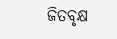ଜିତବୃକ୍ଷ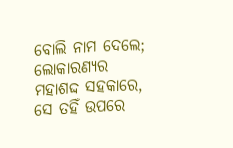ବୋଲି ନାମ ଦେଲେ; ଲୋକାରଣ୍ୟର ମହାଶଦ୍ଦ ସହକାରେ, ସେ ତହିଁ ଉପରେ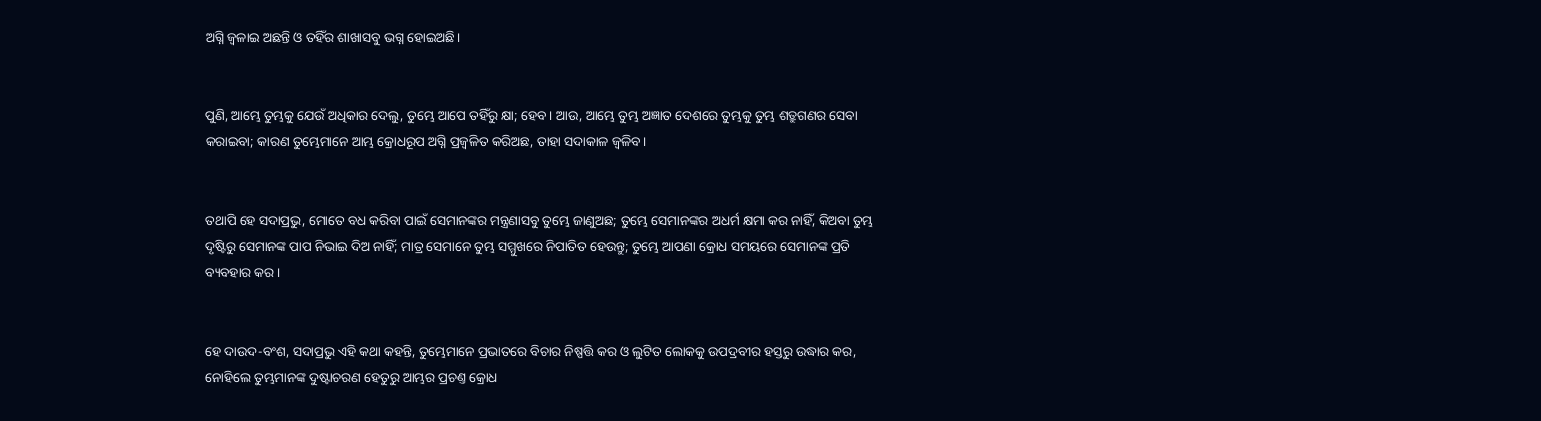ଅଗ୍ନି ଜ୍ଵଳାଇ ଅଛନ୍ତି ଓ ତହିଁର ଶାଖାସବୁ ଭଗ୍ନ ହୋଇଅଛି।


ପୁଣି, ଆମ୍ଭେ ତୁମ୍ଭକୁ ଯେଉଁ ଅଧିକାର ଦେଲୁ, ତୁମ୍ଭେ ଆପେ ତହିଁରୁ କ୍ଷା; ହେବ। ଆଉ, ଆମ୍ଭେ ତୁମ୍ଭ ଅଜ୍ଞାତ ଦେଶରେ ତୁମ୍ଭକୁ ତୁମ୍ଭ ଶତ୍ରୁଗଣର ସେବା କରାଇବା; କାରଣ ତୁମ୍ଭେମାନେ ଆମ୍ଭ କ୍ରୋଧରୂପ ଅଗ୍ନି ପ୍ରଜ୍ଵଳିତ କରିଅଛ, ତାହା ସଦାକାଳ ଜ୍ଵଳିବ।


ତଥାପି ହେ ସଦାପ୍ରଭୁ, ମୋତେ ବଧ କରିବା ପାଇଁ ସେମାନଙ୍କର ମନ୍ତ୍ରଣାସବୁ ତୁମ୍ଭେ ଜାଣୁଅଛ; ତୁମ୍ଭେ ସେମାନଙ୍କର ଅଧର୍ମ କ୍ଷମା କର ନାହିଁ, କିଅବା ତୁମ୍ଭ ଦୃଷ୍ଟିରୁ ସେମାନଙ୍କ ପାପ ନିଭାଇ ଦିଅ ନାହିଁ; ମାତ୍ର ସେମାନେ ତୁମ୍ଭ ସମ୍ମୁଖରେ ନିପାତିତ ହେଉନ୍ତୁ; ତୁମ୍ଭେ ଆପଣା କ୍ରୋଧ ସମୟରେ ସେମାନଙ୍କ ପ୍ରତି ବ୍ୟବହାର କର।


ହେ ଦାଉଦ-ବଂଶ, ସଦାପ୍ରଭୁ ଏହି କଥା କହନ୍ତି, ତୁମ୍ଭେମାନେ ପ୍ରଭାତରେ ବିଚାର ନିଷ୍ପତ୍ତି କର ଓ ଲୁଟିତ ଲୋକକୁ ଉପଦ୍ରବୀର ହସ୍ତରୁ ଉଦ୍ଧାର କର, ନୋହିଲେ ତୁମ୍ଭମାନଙ୍କ ଦୁଷ୍ଟାଚରଣ ହେତୁରୁ ଆମ୍ଭର ପ୍ରଚଣ୍ତ କ୍ରୋଧ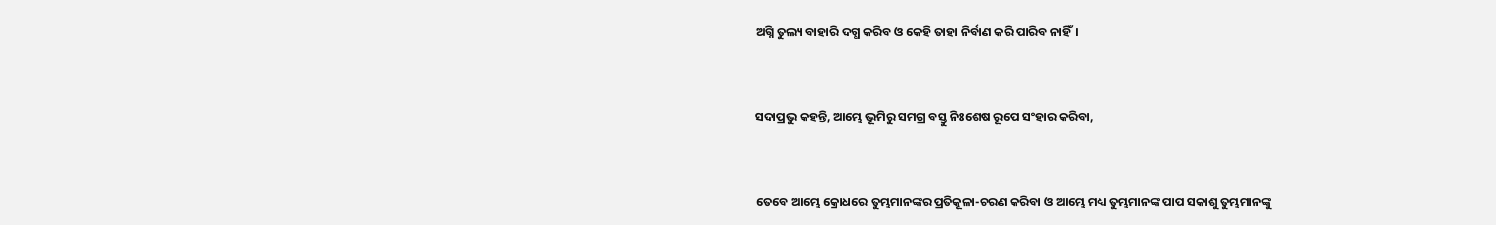ଅଗ୍ନି ତୁଲ୍ୟ ବାହାରି ଦଗ୍ଧ କରିବ ଓ କେହି ତାହା ନିର୍ବାଣ କରି ପାରିବ ନାହିଁ।


ସଦାପ୍ରଭୁ କହନ୍ତି, ଆମ୍ଭେ ଭୂମିରୁ ସମଗ୍ର ବସ୍ତୁ ନିଃଶେଷ ରୂପେ ସଂହାର କରିବା,


ତେବେ ଆମ୍ଭେ କ୍ରୋଧରେ ତୁମ୍ଭମାନଙ୍କର ପ୍ରତିକୂଳା-ଚରଣ କରିବା ଓ ଆମ୍ଭେ ମଧ୍ୟ ତୁମ୍ଭମାନଙ୍କ ପାପ ସକାଶୁ ତୁମ୍ଭମାନଙ୍କୁ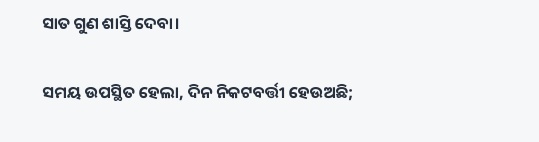ସାତ ଗୁଣ ଶାସ୍ତି ଦେବା।


ସମୟ ଉପସ୍ଥିତ ହେଲା, ଦିନ ନିକଟବର୍ତ୍ତୀ ହେଉଅଛି;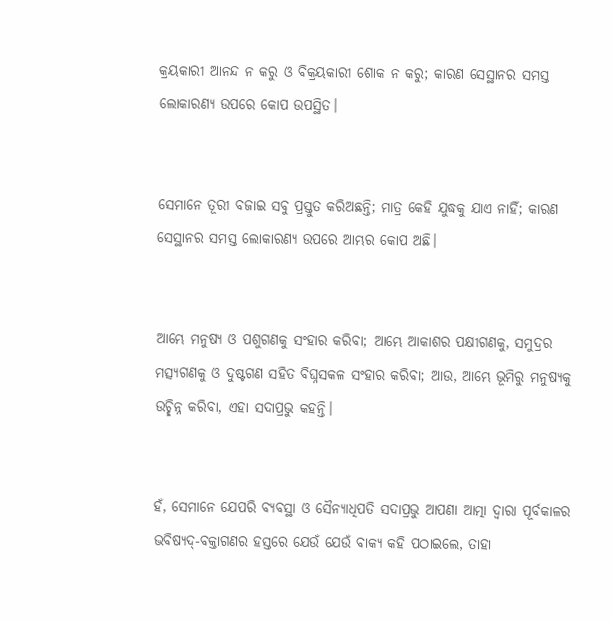କ୍ରୟକାରୀ ଆନନ୍ଦ ନ କରୁ ଓ ବିକ୍ରୟକାରୀ ଶୋକ ନ କରୁ; କାରଣ ସେସ୍ଥାନର ସମସ୍ତ ଲୋକାରଣ୍ୟ ଉପରେ କୋପ ଉପସ୍ଥିତ।


ସେମାନେ ତୂରୀ ବଜାଇ ସବୁ ପ୍ରସ୍ତୁତ କରିଅଛନ୍ତି; ମାତ୍ର କେହି ଯୁଦ୍ଧକୁ ଯାଏ ନାହିଁ; କାରଣ ସେସ୍ଥାନର ସମସ୍ତ ଲୋକାରଣ୍ୟ ଉପରେ ଆମ୍ଭର କୋପ ଅଛି।


ଆମ୍ଭେ ମନୁଷ୍ୟ ଓ ପଶୁଗଣକୁ ସଂହାର କରିବା; ଆମ୍ଭେ ଆକାଶର ପକ୍ଷୀଗଣକୁ, ସମୁଦ୍ରର ମତ୍ସ୍ୟଗଣକୁ ଓ ଦୁଷ୍ଟଗଣ ସହିତ ବିଘ୍ନସକଳ ସଂହାର କରିବା; ଆଉ, ଆମ୍ଭେ ଭୂମିରୁ ମନୁଷ୍ୟକୁ ଉଚ୍ଛିନ୍ନ କରିବା, ଏହା ସଦାପ୍ରଭୁ କହନ୍ତି।


ହଁ, ସେମାନେ ଯେପରି ବ୍ୟବସ୍ଥା ଓ ସୈନ୍ୟାଧିପତି ସଦାପ୍ରଭୁ ଆପଣା ଆତ୍ମା ଦ୍ଵାରା ପୂର୍ବକାଳର ଭବିଷ୍ୟଦ୍-ବକ୍ତାଗଣର ହସ୍ତରେ ଯେଉଁ ଯେଉଁ ବାକ୍ୟ କହି ପଠାଇଲେ, ତାହା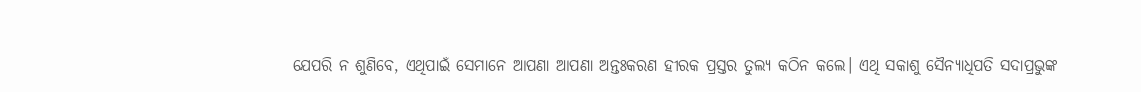ଯେପରି ନ ଶୁଣିବେ, ଏଥିପାଇଁ ସେମାନେ ଆପଣା ଆପଣା ଅନ୍ତଃକରଣ ହୀରକ ପ୍ରସ୍ତର ତୁଲ୍ୟ କଠିନ କଲେ। ଏଥି ସକାଶୁ ସୈନ୍ୟାଧିପତି ସଦାପ୍ରଭୁଙ୍କ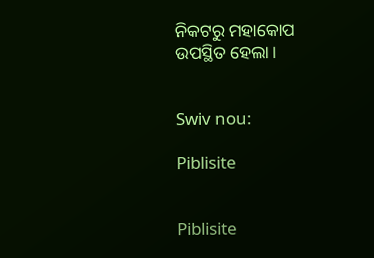ନିକଟରୁ ମହାକୋପ ଉପସ୍ଥିତ ହେଲା।


Swiv nou:

Piblisite


Piblisite